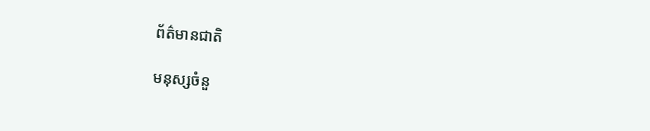ព័ត៌មានជាតិ

មនុស្សចំនួ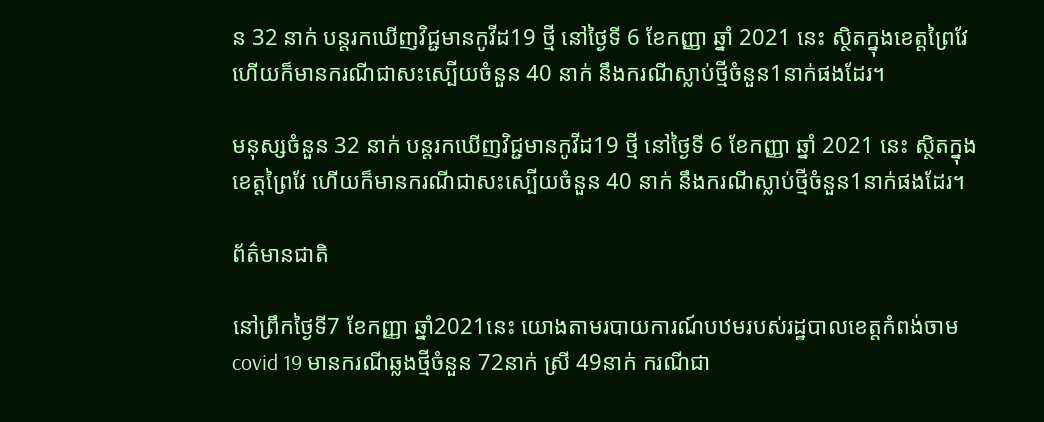ន 32 នាក់ បន្តរកឃើញវិជ្ជមានកូវីដ19 ថ្មី នៅថ្ងៃទី 6 ខែកញ្ញា ឆ្នាំ 2021 នេះ ស្ថិតក្នុងខេត្តព្រៃវែ ហើយក៏មានករណីជាសះស្បើយចំនួន 40 នាក់ នឹងករណីស្លាប់ថ្មីចំនួន1នាក់ផងដែរ។

មនុស្សចំនួន 32 នាក់ បន្តរកឃើញវិជ្ជមានកូវីដ19 ថ្មី នៅថ្ងៃទី 6 ខែកញ្ញា ឆ្នាំ 2021 នេះ ស្ថិតក្នុងខេត្តព្រៃវែ ហើយក៏មានករណីជាសះស្បើយចំនួន 40 នាក់ នឹងករណីស្លាប់ថ្មីចំនួន1នាក់ផងដែរ។

ព័ត៌មានជាតិ

នៅព្រឹកថ្ងៃទី7 ខែកញ្ញា ឆ្នាំ2021នេះ យោងតាមរបាយការណ៍បឋមរបស់រដ្ឋបាលខេត្តកំពង់ចាម covid 19 មានករណីឆ្លងថ្មីចំនួន 72នាក់ ស្រី 49នាក់ ករណីជា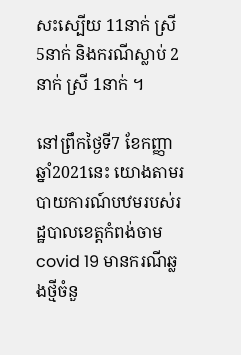សះស្បើយ 11នាក់ ស្រី 5នាក់ និងករណីស្លាប់ 2នាក់ ស្រី 1នាក់ ។

នៅព្រឹកថ្ងៃទី7 ខែកញ្ញា ឆ្នាំ2021នេះ យោងតាមរបាយការណ៍បឋមរបស់រដ្ឋបាលខេត្តកំពង់ចាម covid 19 មានករណីឆ្លងថ្មីចំនួ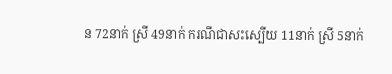ន 72នាក់ ស្រី 49នាក់ ករណីជាសះស្បើយ 11នាក់ ស្រី 5នាក់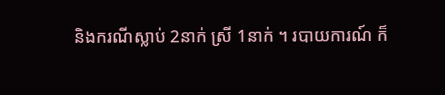និងករណីស្លាប់ 2នាក់ ស្រី 1នាក់ ។ របាយការណ៍ ក៏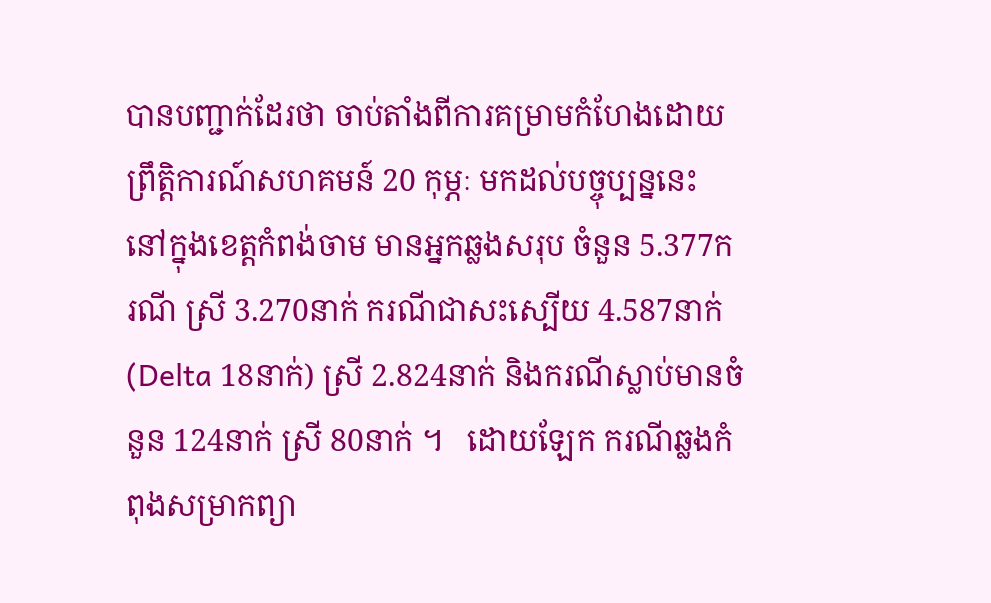បានបញ្ជាក់ដែរថា ចាប់តាំងពីការគម្រាមកំហែងដោយព្រឹត្តិការណ៍សហគមន៍ 20 កុម្ភៈ មកដល់បច្ចុប្បន្ននេះ នៅក្នុងខេត្តកំពង់ចាម មានអ្នកឆ្លងសរុប ចំនួន 5.377ករណី ស្រី 3.270នាក់ ករណីជាសះស្បើយ 4.587នាក់ (Delta 18នាក់) ស្រី 2.824នាក់ និងករណីស្លាប់មានចំនួន 124នាក់ ស្រី 80នាក់ ។   ដោយឡែក ករណីឆ្លងកំពុងសម្រាកព្យា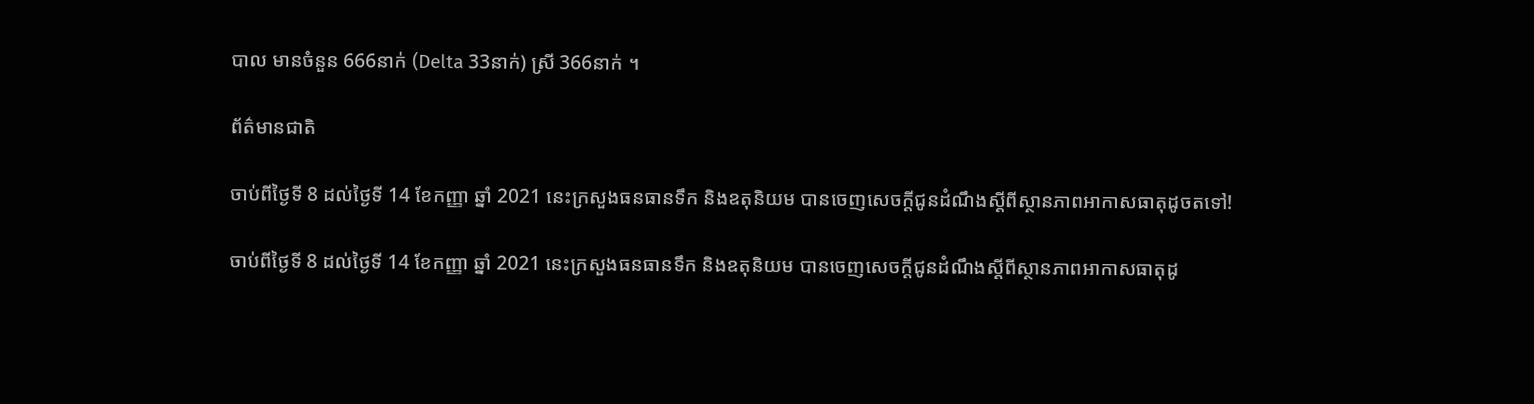បាល មានចំនួន 666នាក់ (Delta 33នាក់) ស្រី 366នាក់ ។

ព័ត៌មានជាតិ

ចាប់ពីថ្ងៃទី 8 ដល់ថ្ងៃទី 14 ខែកញ្ញា ឆ្នាំ 2021 នេះក្រសួងធនធានទឹក និងឧតុនិយម បានចេញសេចក្ដីជូនដំណឹងស្ដីពីស្ថានភាពអាកាសធាតុដូចតទៅ!

ចាប់ពីថ្ងៃទី 8 ដល់ថ្ងៃទី 14 ខែកញ្ញា ឆ្នាំ 2021 នេះក្រសួងធនធានទឹក និងឧតុនិយម បានចេញសេចក្ដីជូនដំណឹងស្ដីពីស្ថានភាពអាកាសធាតុដូ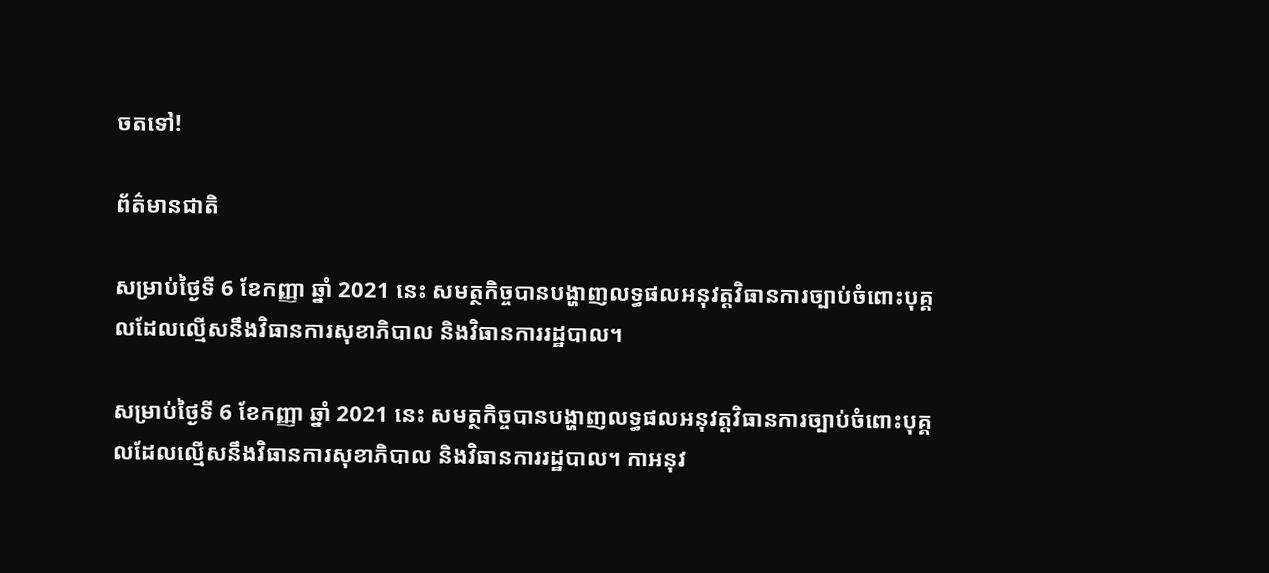ចតទៅ!

ព័ត៌មានជាតិ

សម្រាប់ថ្ងៃទី 6 ខែកញ្ញា ឆ្នាំ 2021 នេះ សមត្ថកិច្ចបានបង្ហាញលទ្ធផលអនុវត្តវិធានការច្បាប់ចំពោះបុគ្គលដែលល្មើសនឹងវិធានការសុខាភិបាល និងវិធានការរដ្ឋបាល។

សម្រាប់ថ្ងៃទី 6 ខែកញ្ញា ឆ្នាំ 2021 នេះ សមត្ថកិច្ចបានបង្ហាញលទ្ធផលអនុវត្តវិធានការច្បាប់ចំពោះបុគ្គលដែលល្មើសនឹងវិធានការសុខាភិបាល និងវិធានការរដ្ឋបាល។ កាអនុវ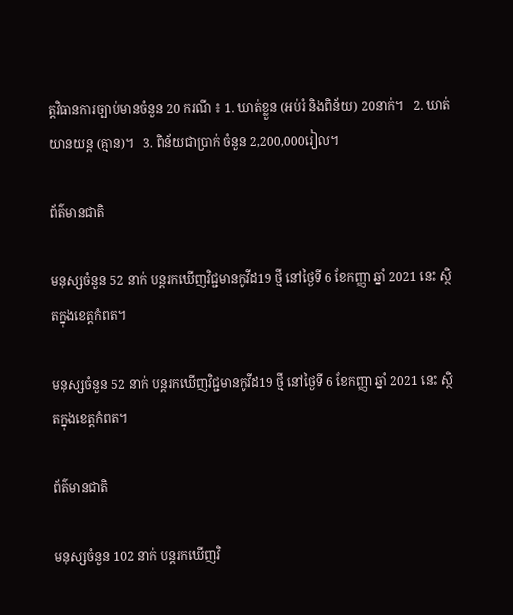ត្តវិធានការច្បាប់មានចំនួន 20 ករណី ៖ 1. ឃាត់ខ្លួន (អប់រំ និងពិន័យ) 20នាក់។   2. ឃាត់យានយន្ត (គ្មាន)។   3. ពិន័យជាប្រាក់ ចំនួន 2,200,000រៀល។

ព័ត៌មានជាតិ

មនុស្សចំនួន 52 នាក់ បន្តរកឃើញវិជ្ជមានកូវីដ19 ថ្មី នៅថ្ងៃទី 6 ខែកញ្ញា ឆ្នាំ 2021 នេះ ស្ថិតក្នុងខេត្តកំពត។

មនុស្សចំនួន 52 នាក់ បន្តរកឃើញវិជ្ជមានកូវីដ19 ថ្មី នៅថ្ងៃទី 6 ខែកញ្ញា ឆ្នាំ 2021 នេះ ស្ថិតក្នុងខេត្តកំពត។

ព័ត៌មានជាតិ

មនុស្សចំនួន 102 នាក់ បន្តរកឃើញវិ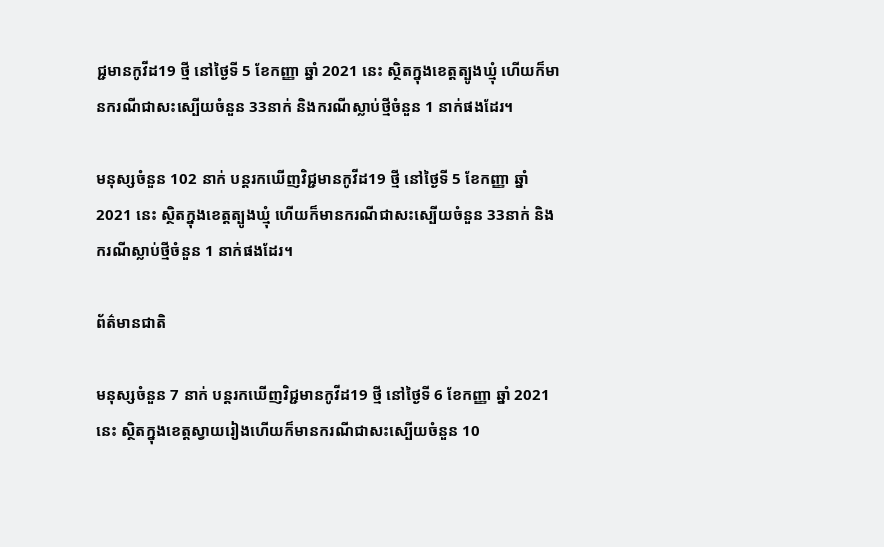ជ្ជមានកូវីដ19 ថ្មី នៅថ្ងៃទី 5 ខែកញ្ញា ឆ្នាំ 2021 នេះ ស្ថិតក្នុងខេត្តត្បូងឃ្មុំ ហើយក៏មានករណីជាសះស្បើយចំនួន 33នាក់ និងករណីស្លាប់ថ្មីចំនួន 1 នាក់ផងដែរ។

មនុស្សចំនួន 102 នាក់ បន្តរកឃើញវិជ្ជមានកូវីដ19 ថ្មី នៅថ្ងៃទី 5 ខែកញ្ញា ឆ្នាំ 2021 នេះ ស្ថិតក្នុងខេត្តត្បូងឃ្មុំ ហើយក៏មានករណីជាសះស្បើយចំនួន 33នាក់ និងករណីស្លាប់ថ្មីចំនួន 1 នាក់ផងដែរ។

ព័ត៌មានជាតិ

មនុស្សចំនួន 7 នាក់ បន្តរកឃើញវិជ្ជមានកូវីដ19 ថ្មី នៅថ្ងៃទី 6 ខែកញ្ញា ឆ្នាំ 2021 នេះ ស្ថិតក្នុងខេត្តស្វាយរៀងហើយក៏មានករណីជាសះស្បើយចំនួន 10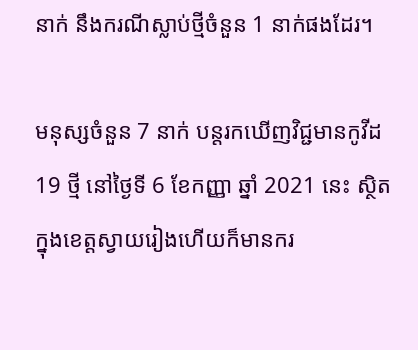នាក់ នឹងករណីស្លាប់ថ្មីចំនួន 1 នាក់ផងដែរ។

មនុស្សចំនួន 7 នាក់ បន្តរកឃើញវិជ្ជមានកូវីដ19 ថ្មី នៅថ្ងៃទី 6 ខែកញ្ញា ឆ្នាំ 2021 នេះ ស្ថិតក្នុងខេត្តស្វាយរៀងហើយក៏មានករ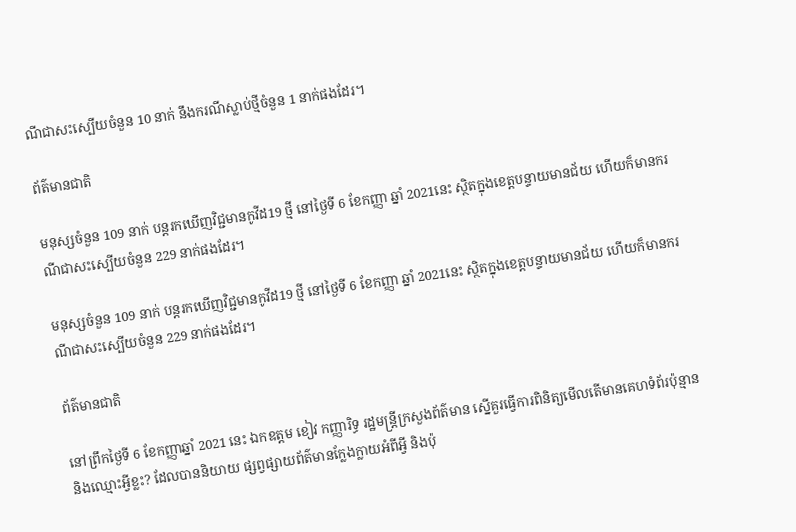ណីជាសះស្បើយចំនួន 10 នាក់ នឹងករណីស្លាប់ថ្មីចំនួន 1 នាក់ផងដែរ។

ព័ត៌មានជាតិ

មនុស្សចំនួន 109 នាក់ បន្តរកឃើញវិជ្ជមានកូវីដ19 ថ្មី នៅថ្ងៃទី 6 ខែកញ្ញា ឆ្នាំ 2021នេះ ស្ថិតក្នុងខេត្តបន្ទាយមានជ័យ ហើយក៏មានករណីជាសះស្បើយចំនួន 229 នាក់ផងដែរ។

មនុស្សចំនួន 109 នាក់ បន្តរកឃើញវិជ្ជមានកូវីដ19 ថ្មី នៅថ្ងៃទី 6 ខែកញ្ញា ឆ្នាំ 2021នេះ ស្ថិតក្នុងខេត្តបន្ទាយមានជ័យ ហើយក៏មានករណីជាសះស្បើយចំនួន 229 នាក់ផងដែរ។

ព័ត៌មានជាតិ

នៅព្រឹកថ្ងៃទី 6 ខែកញ្ញាឆ្នាំ 2021 នេះ ឯកឧត្តម ខៀវ កញ្ញារិទ្ធ រដ្ឋមន្ត្រីក្រសួងព័ត៌មាន ស្នើគួរធ្វេីការពិនិត្យមេីលតេីមានគេហទំព័រប៉ុន្មាន និងឈ្មោះអ្វីខ្លះ? ដែលបាននិយាយ ផ្សព្វផ្សាយព័ត៌មានក្លែងក្លាយអំពីអ្វី និងប៉ុ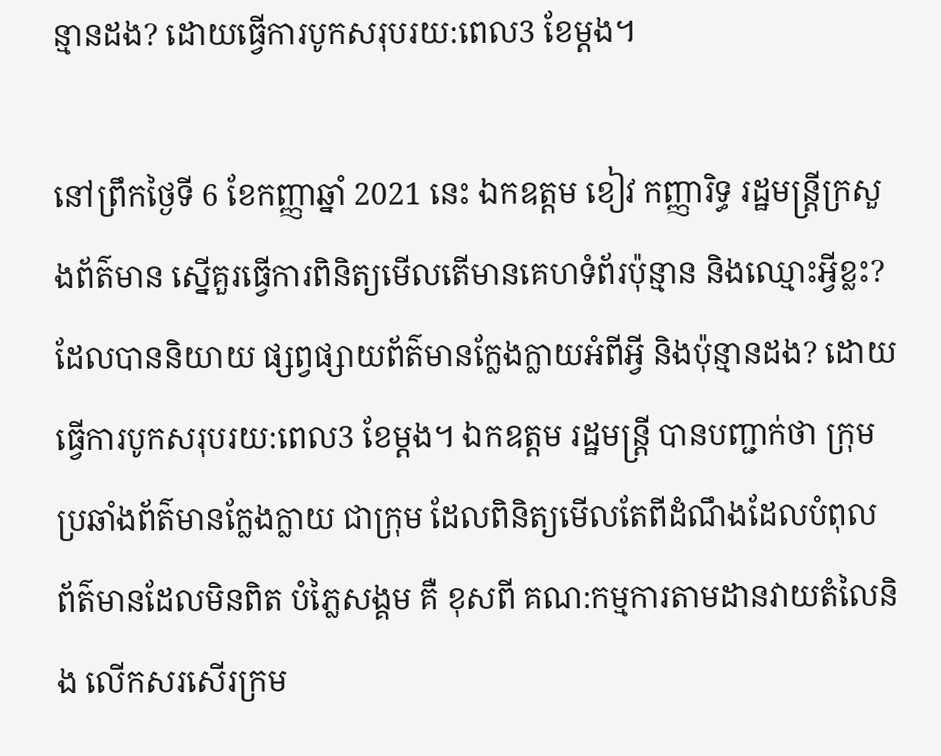ន្មានដង? ដោយធ្វេីការបូកសរុបរយ:ពេល3 ខែម្តង។

នៅព្រឹកថ្ងៃទី 6 ខែកញ្ញាឆ្នាំ 2021 នេះ ឯកឧត្តម ខៀវ កញ្ញារិទ្ធ រដ្ឋមន្ត្រីក្រសួងព័ត៌មាន ស្នើគួរធ្វេីការពិនិត្យមេីលតេីមានគេហទំព័រប៉ុន្មាន និងឈ្មោះអ្វីខ្លះ? ដែលបាននិយាយ ផ្សព្វផ្សាយព័ត៌មានក្លែងក្លាយអំពីអ្វី និងប៉ុន្មានដង? ដោយធ្វេីការបូកសរុបរយ:ពេល3 ខែម្តង។ ឯកឧត្តម រដ្ឋមន្រ្តី បានបញ្ជាក់ថា ក្រុមប្រឆាំងព័ត៌មានក្លែងក្លាយ ជាក្រុម ដែលពិនិត្យមេីលតែពីដំណឹងដែលបំពុល ព័ត៌មានដែលមិនពិត បំភ្លៃសង្គម គឺ ខុសពី គណ:កម្មការតាមដានវាយតំលៃនិង លេីកសរសេីរក្រម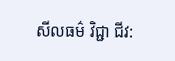សីលធម៌ វិជ្ជា ជីវ: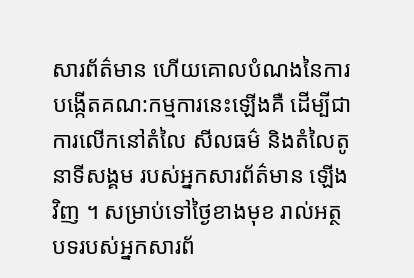សារព័ត៌មាន ហេីយគោលបំណងនៃការបង្កេីតគណ:កម្មការនេះឡេីងគឺ ដេីម្បីជាការលេីកនៅតំលៃ សីលធម៌ និងតំលៃតូនាទីសង្គម របស់អ្នកសារព័ត៌មាន ឡេីងវិញ ។ សម្រាប់ទៅថ្ងៃខាងមុខ រាល់អត្ថបទរបស់អ្នកសារព័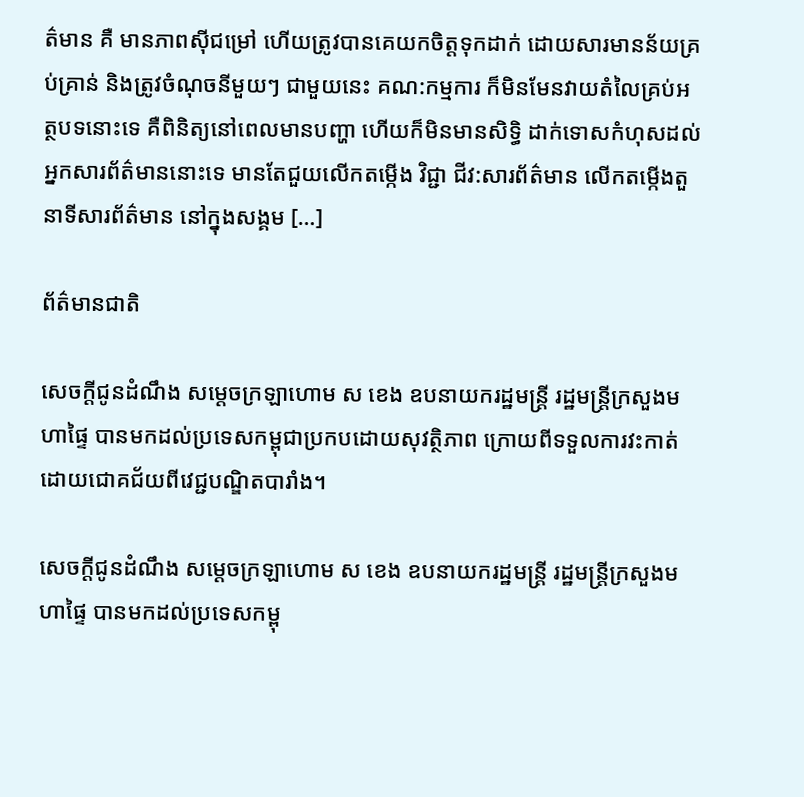ត៌មាន គឺ មានភាពស៊ីជម្រៅ ហេីយត្រូវបានគេយកចិត្តទុកដាក់ ដោយសារមានន័យគ្រប់គ្រាន់ និងត្រូវចំណុចនីមួយៗ ជាមួយនេះ គណ:កម្មការ ក៏មិនមែនវាយតំលៃគ្រប់អត្ថបទនោះទេ គឺពិនិត្យនៅពេលមានបញ្ហា ហេីយក៏មិនមានសិទ្ធិ ដាក់ទោសកំហុសដល់អ្នកសារព័ត៌មាននោះទេ មានតែជួយលេីកតម្កេីង វិជ្ជា ជីវ:សារព័ត៌មាន លេីកតម្កេីងតួនាទីសារព័ត៌មាន នៅក្នុងសង្គម […]

ព័ត៌មានជាតិ

សេចក្ដីជូនដំណឹង សម្ដេចក្រឡាហោម ស ខេង ឧបនាយករដ្ឋមន្ត្រី រដ្ឋមន្ត្រីក្រសួងមហាផ្ទៃ បានមកដល់ប្រទេសកម្ពុជាប្រកបដោយសុវត្ថិភាព ក្រោយពីទទួលការវះកាត់ដោយជោគជ័យពីវេជ្ជបណ្ឌិតបារាំង។

សេចក្ដីជូនដំណឹង សម្ដេចក្រឡាហោម ស ខេង ឧបនាយករដ្ឋមន្ត្រី រដ្ឋមន្ត្រីក្រសួងមហាផ្ទៃ បានមកដល់ប្រទេសកម្ពុ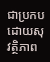ជាប្រកបដោយសុវត្ថិភាព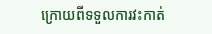ក្រោយពីទទួលការវះកាត់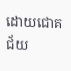ដោយជោគជ័យ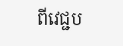ពីវេជ្ជប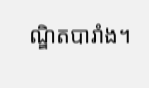ណ្ឌិតបារាំង។